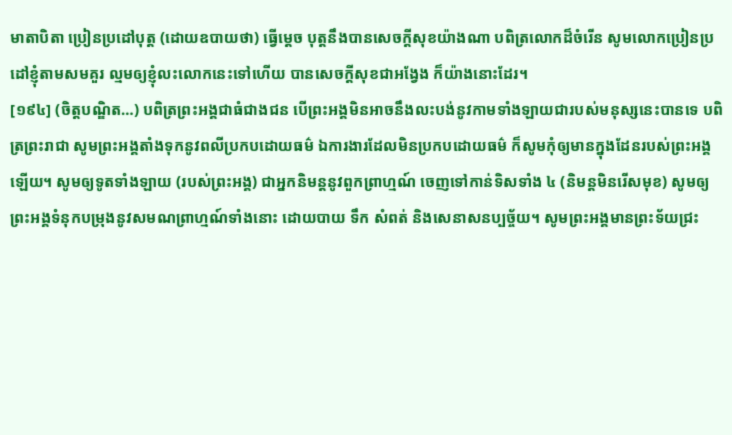មាតាបិតា ប្រៀនប្រដៅបុត្ត (ដោយឧបាយថា) ធ្វើម្តេច បុត្តនឹងបានសេចក្តីសុខយ៉ាងណា បពិត្រលោកដ៏ចំរើន សូមលោកប្រៀនប្រដៅខ្ញុំតាមសមគួរ ល្មមឲ្យខ្ញុំលះលោកនេះទៅហើយ បានសេចក្តីសុខជាអង្វែង ក៏យ៉ាងនោះដែរ។
[១៩៤] (ចិត្តបណ្ឌិត…) បពិត្រព្រះអង្គជាធំជាងជន បើព្រះអង្គមិនអាចនឹងលះបង់នូវកាមទាំងឡាយជារបស់មនុស្សនេះបានទេ បពិត្រព្រះរាជា សូមព្រះអង្គតាំងទុកនូវពលីប្រកបដោយធម៌ ឯការងារដែលមិនប្រកបដោយធម៌ ក៏សូមកុំឲ្យមានក្នុងដែនរបស់ព្រះអង្គឡើយ។ សូមឲ្យទូតទាំងឡាយ (របស់ព្រះអង្គ) ជាអ្នកនិមន្តនូវពួកព្រាហ្មណ៍ ចេញទៅកាន់ទិសទាំង ៤ (និមន្តមិនរើសមុខ) សូមឲ្យព្រះអង្គទំនុកបម្រុងនូវសមណព្រាហ្មណ៍ទាំងនោះ ដោយបាយ ទឹក សំពត់ និងសេនាសនប្បច្ច័យ។ សូមព្រះអង្គមានព្រះទ័យជ្រះ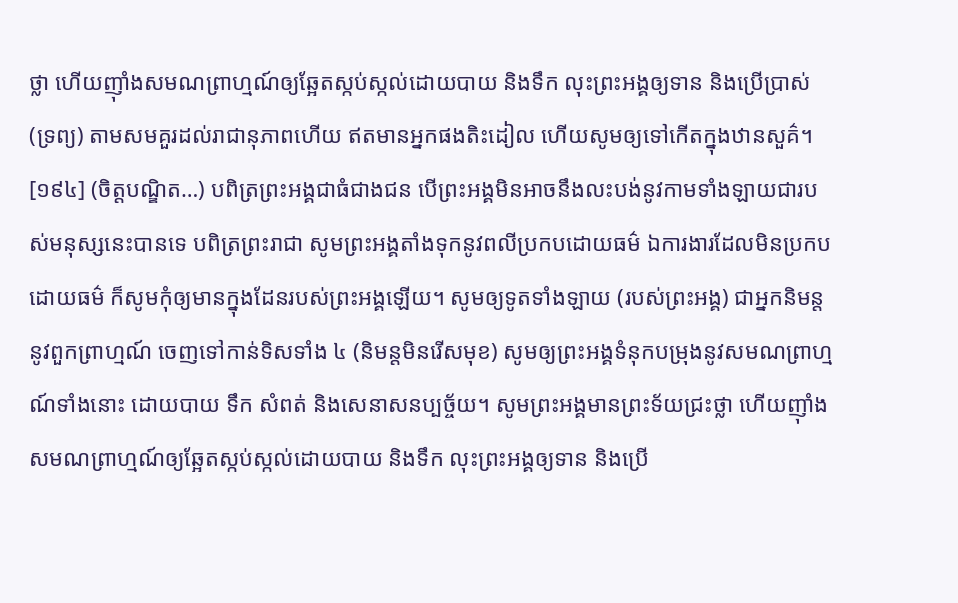ថ្លា ហើយញ៉ាំងសមណព្រាហ្មណ៍ឲ្យឆ្អែតស្កប់ស្កល់ដោយបាយ និងទឹក លុះព្រះអង្គឲ្យទាន និងប្រើប្រាស់ (ទ្រព្យ) តាមសមគួរដល់រាជានុភាពហើយ ឥតមានអ្នកផងតិះដៀល ហើយសូមឲ្យទៅកើតក្នុងឋានសួគ៌។
[១៩៤] (ចិត្តបណ្ឌិត…) បពិត្រព្រះអង្គជាធំជាងជន បើព្រះអង្គមិនអាចនឹងលះបង់នូវកាមទាំងឡាយជារបស់មនុស្សនេះបានទេ បពិត្រព្រះរាជា សូមព្រះអង្គតាំងទុកនូវពលីប្រកបដោយធម៌ ឯការងារដែលមិនប្រកបដោយធម៌ ក៏សូមកុំឲ្យមានក្នុងដែនរបស់ព្រះអង្គឡើយ។ សូមឲ្យទូតទាំងឡាយ (របស់ព្រះអង្គ) ជាអ្នកនិមន្តនូវពួកព្រាហ្មណ៍ ចេញទៅកាន់ទិសទាំង ៤ (និមន្តមិនរើសមុខ) សូមឲ្យព្រះអង្គទំនុកបម្រុងនូវសមណព្រាហ្មណ៍ទាំងនោះ ដោយបាយ ទឹក សំពត់ និងសេនាសនប្បច្ច័យ។ សូមព្រះអង្គមានព្រះទ័យជ្រះថ្លា ហើយញ៉ាំងសមណព្រាហ្មណ៍ឲ្យឆ្អែតស្កប់ស្កល់ដោយបាយ និងទឹក លុះព្រះអង្គឲ្យទាន និងប្រើ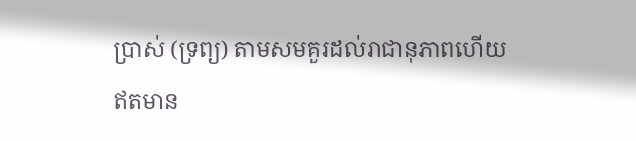ប្រាស់ (ទ្រព្យ) តាមសមគួរដល់រាជានុភាពហើយ ឥតមាន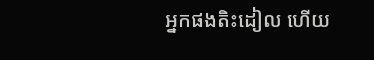អ្នកផងតិះដៀល ហើយ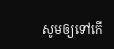សូមឲ្យទៅកើ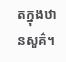តក្នុងឋានសួគ៌។